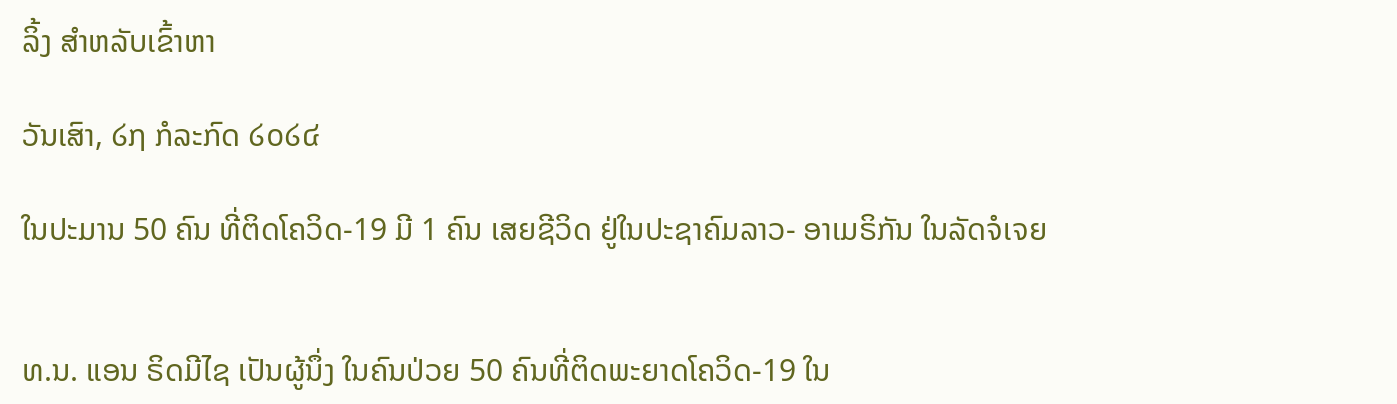ລິ້ງ ສຳຫລັບເຂົ້າຫາ

ວັນເສົາ, ໒໗ ກໍລະກົດ ໒໐໒໔

ໃນປະມານ 50 ຄົນ ທີ່ຕິດໂຄວິດ-19 ມີ 1 ຄົນ ເສຍຊີວິດ ຢູ່ໃນປະຊາຄົມລາວ- ອາເມຣິກັນ ໃນລັດຈໍເຈຍ


ທ.ນ. ແອນ ຣິດມີໄຊ ເປັນຜູ້ນຶ່ງ ໃນຄົນປ່ວຍ 50 ຄົນທີ່ຕິດພະຍາດໂຄວິດ-19 ໃນ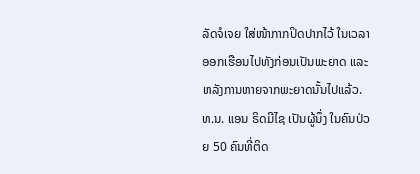ລັດຈໍເຈຍ ໃສ່ໜ້າກາກປິດປາກໄວ້ ໃນເວລາອອກເຮືອນໄປທັງກ່ອນເປັນພະຍາດ ແລະຫລັງການຫາຍຈາກພະຍາດນັ້ນໄປແລ້ວ.
ທ.ນ. ແອນ ຣິດມີໄຊ ເປັນຜູ້ນຶ່ງ ໃນຄົນປ່ວຍ 50 ຄົນທີ່ຕິດ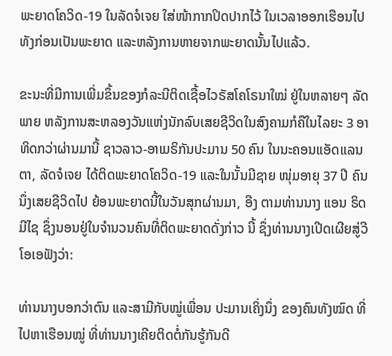ພະຍາດໂຄວິດ-19 ໃນລັດຈໍເຈຍ ໃສ່ໜ້າກາກປິດປາກໄວ້ ໃນເວລາອອກເຮືອນໄປທັງກ່ອນເປັນພະຍາດ ແລະຫລັງການຫາຍຈາກພະຍາດນັ້ນໄປແລ້ວ.

ຂະນະທີ່ມີການເພີ່ມຂຶ້ນຂອງກໍລະນີຕິດເຊື້ອໄວຣັສໂຄໂຣນາໃໝ່ ຢູ່ໃນຫລາຍໆ ລັດພາຍ ຫລັງການສະຫລອງວັນແຫ່ງນັກລົບເສຍຊີວິດໃນສົງຄາມກໍຄືໃນໄລຍະ 3 ອາທິດກວ່າຜ່ານມານີ້ ຊາວລາວ-ອາເມຣິກັນປະມານ 50 ຄົນ ໃນນະຄອນແອັດແລນຕາ, ລັດຈໍເຈຍ ໄດ້ຕິດພະຍາດໂຄວິດ-19 ແລະໃນນັ້ນມີຊາຍ ໜຸ່ມອາຍຸ 37 ປີ ຄົນນຶ່ງເສຍຊີວິດໄປ ຍ້ອນພະຍາດນີ້ໃນວັນສຸກຜ່ານມາ, ອີງ ຕາມທ່ານນາງ ແອນ ຣິດມີໄຊ ຊຶ່ງນອນຢູ່ໃນຈໍານວນຄົນທີ່ຕິດພະຍາດດັ່ງກ່າວ ນີ້ ຊຶ່ງທ່ານນາງເປີດເຜີຍສູ່ວີໂອເອຟັງວ່າ:

ທ່ານນາງບອກວ່າຕົນ ແລະສາມີກັບໝູ່ເພື່ອນ ປະມານເຄິ່ງນຶ່ງ ຂອງຄົນທັງໝົດ ທີ່ໄປຫາເຮືອນໝູ່ ທີ່ທ່ານນາງເຄີຍຕິດຕໍ່ກັນຮູ້ກັນດີ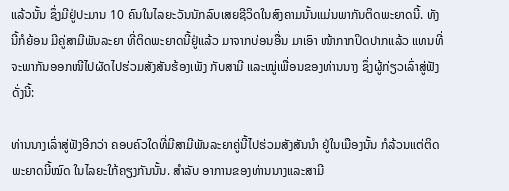ແລ້ວນັ້ນ ຊຶ່ງມີຢູ່ປະມານ 10 ຄົນໃນໄລຍະວັນນັກລົບເສຍຊີວິດໃນສົງຄາມນັ້ນແມ່ນພາກັນຕິດພະຍາດນີ້. ທັງ ນີ້ກໍຍ້ອນ ມີຄູ່ສາມີພັນລະຍາ ທີ່ຕິດພະຍາດນີ້ຢູ່ແລ້ວ ມາຈາກບ່ອນອື່ນ ມາເອົາ ໜ້າກາກປິດປາກແລ້ວ ແທນທີ່ຈະພາກັນອອກໜີໄປຜັດໄປຮ່ວມສັງສັນຮ້ອງເພັງ ກັບສາມີ ແລະໝູ່ເພື່ອນຂອງທ່ານນາງ ຊຶ່ງຜູ້ກ່ຽວເລົ່າສູ່ຟັງດັ່ງນີ້:

ທ່ານນາງເລົ່າສູ່ຟັງອີກວ່າ ຄອບຄົວໃດທີ່ມີສາມີພັນລະຍາຄູ່ນີ້ໄປຮ່ວມສັງສັນນໍາ ຢູ່ໃນເມືອງນັ້ນ ກໍລ້ວນແຕ່ຕິດພະຍາດນີ້ໝົດ ໃນໄລຍະໃກ້ຄຽງກັນນັ້ນ. ສໍາລັບ ອາການຂອງທ່ານນາງແລະສາມີ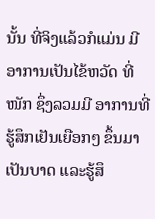ນັ້ນ ທີ່ຈິງແລ້ວກໍແມ່ນ ມີອາການເປັນໄຂ້ຫວັດ ທີ່ໜັກ ຊຶ່ງລວມມີ ອາການທີ່ຮູ້ສຶກເຢັນເຍືອກໆ ຂຶ້ນມາເປັນບາດ ແລະຮູ້ສຶ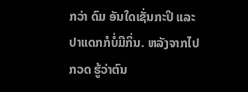ກວ່າ ດົມ ອັນໃດເຊັ່ນກະປິ ແລະປາແດກກໍບໍ່ມີກິ່ນ. ຫລັງຈາກໄປກວດ ຮູ້ວ່າຕົນ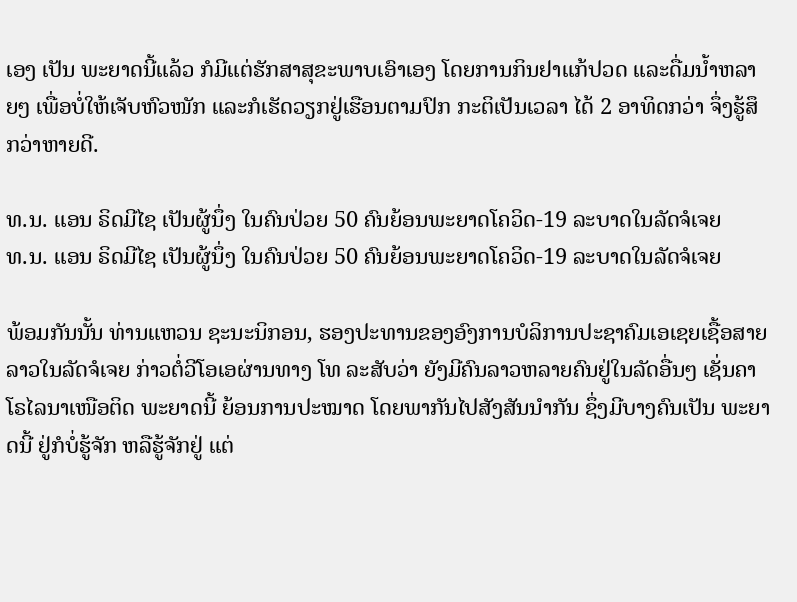ເອງ ເປັນ ພະຍາດນີ້ແລ້ວ ກໍມີແຕ່ຮັກສາສຸຂະພາບເອົາເອງ ໂດຍການກິນຢາແກ້ປວດ ແລະດື່ມນໍ້າຫລາຍໆ ເພື່ອບໍ່ໃຫ້ເຈັບຫົວໜັກ ແລະກໍເຮັດວຽກຢູ່ເຮືອນຕາມປົກ ກະຕິເປັນເວລາ ໄດ້ 2 ອາທິດກວ່າ ຈຶ່ງຮູ້ສຶກວ່າຫາຍດີ.

ທ.ນ. ແອນ ຣິດມີໄຊ ເປັນຜູ້ນຶ່ງ ໃນຄົນປ່ວຍ 50 ຄົນຍ້ອນພະຍາດໂຄວິດ-19 ລະບາດໃນລັດຈໍເຈຍ
ທ.ນ. ແອນ ຣິດມີໄຊ ເປັນຜູ້ນຶ່ງ ໃນຄົນປ່ວຍ 50 ຄົນຍ້ອນພະຍາດໂຄວິດ-19 ລະບາດໃນລັດຈໍເຈຍ

ພ້ອມກັນນັ້ນ ທ່ານແຫວນ ຊະນະນິກອນ, ຮອງປະທານຂອງອົງການບໍລິການປະຊາຄົມເອເຊຍເຊື້ອສາຍລາວໃນລັດຈໍເຈຍ ກ່າວຕໍ່ວີໂອເອຜ່ານທາງ ໂທ ລະສັບວ່າ ຍັງມີຄົນລາວຫລາຍຄົນຢູ່ໃນລັດອື່ນໆ ເຊັ່ນຄາໂຣໄລນາເໜືອຕິດ ພະຍາດນີ້ ຍ້ອນການປະໝາດ ໂດຍພາກັນໄປສັງສັນນໍາກັນ ຊຶ່ງມີບາງຄົນເປັນ ພະຍາດນີ້ ຢູ່ກໍບໍ່ຮູ້ຈັກ ຫລືຮູ້ຈັກຢູ່ ແຕ່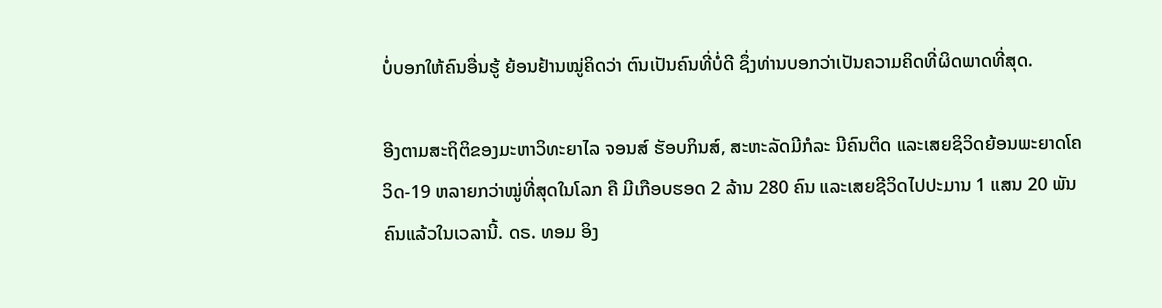ບໍ່ບອກໃຫ້ຄົນອື່ນຮູ້ ຍ້ອນຢ້ານໝູ່ຄິດວ່າ ຕົນເປັນຄົນທີ່ບໍ່ດີ ຊຶ່ງທ່ານບອກວ່າເປັນຄວາມຄິດທີ່ຜິດພາດທີ່ສຸດ.

ອີງຕາມສະຖິຕິຂອງມະຫາວິທະຍາໄລ ຈອນສ໌ ຮັອບກິນສ໌, ສະຫະລັດມີກໍລະ ນີຄົນຕິດ ແລະເສຍຊິວິດຍ້ອນພະຍາດໂຄວິດ-19 ຫລາຍກວ່າໝູ່ທີ່ສຸດໃນໂລກ ຄື ມີເກືອບຮອດ 2 ລ້ານ 280 ຄົນ ແລະເສຍຊີວິດໄປປະມານ 1 ແສນ 20 ພັນຄົນແລ້ວໃນເວລານີ້. ດຣ. ທອມ ອິງ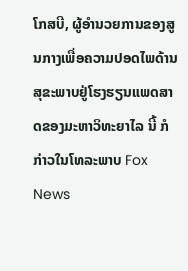ໂກສບີ, ຜູ້ອຳນວຍການຂອງສູນກາງເພື່ອຄວາມປອດໄພດ້ານສຸຂະພາບຢູ່ໂຮງຮຽນແພດສາດຂອງມະຫາວິທະຍາໄລ ນີ້ ກໍກ່າວໃນໂທລະພາບ Fox News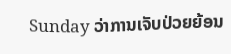Sunday ວ່າການເຈັບປ່ວຍຍ້ອນ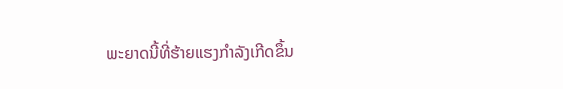ພະຍາດນີ້ທີ່ຮ້າຍແຮງກຳລັງເກີດຂຶ້ນ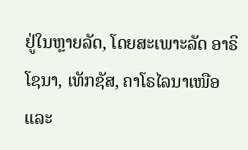ຢູ່ໃນຫຼາຍລັດ, ໂດຍສະເພາະລັດ ອາຣິໂຊນາ, ເທັກຊັສ, ຄາໂຣໄລນາເໜືອ ແລະ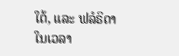ໃຕ້, ແລະ ຟລໍຣິດາ ໃນເວລາ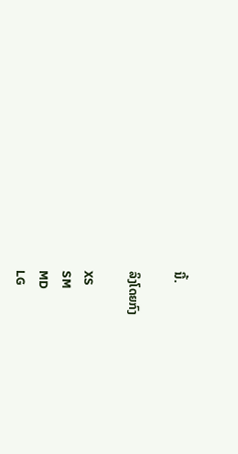ນີ້.

ລິງໂດຍກົງ

XS
SM
MD
LG